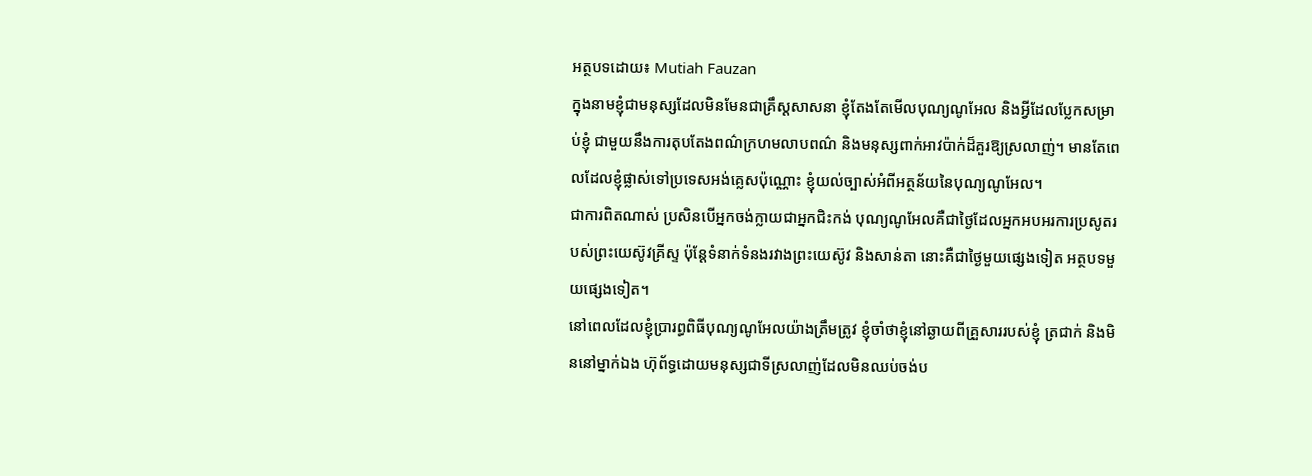អត្ថបទដោយ៖ Mutiah Fauzan
ក្នុងនាមខ្ញុំជាមនុស្សដែលមិនមែនជាគ្រឹស្តសាសនា ខ្ញុំតែងតែមើលបុណ្យណូអែល និងអ្វីដែលប្លែកសម្រាប់ខ្ញុំ ជាមួយនឹងការតុបតែងពណ៌ក្រហមលាបពណ៌ និងមនុស្សពាក់អាវប៉ាក់ដ៏គួរឱ្យស្រលាញ់។ មានតែពេលដែលខ្ញុំផ្លាស់ទៅប្រទេសអង់គ្លេសប៉ុណ្ណោះ ខ្ញុំយល់ច្បាស់អំពីអត្ថន័យនៃបុណ្យណូអែល។
ជាការពិតណាស់ ប្រសិនបើអ្នកចង់ក្លាយជាអ្នកជិះកង់ បុណ្យណូអែលគឺជាថ្ងៃដែលអ្នកអបអរការប្រសូតរបស់ព្រះយេស៊ូវគ្រីស្ទ ប៉ុន្តែទំនាក់ទំនងរវាងព្រះយេស៊ូវ និងសាន់តា នោះគឺជាថ្ងៃមួយផ្សេងទៀត អត្ថបទមួយផ្សេងទៀត។
នៅពេលដែលខ្ញុំប្រារព្ធពិធីបុណ្យណូអែលយ៉ាងត្រឹមត្រូវ ខ្ញុំចាំថាខ្ញុំនៅឆ្ងាយពីគ្រួសាររបស់ខ្ញុំ ត្រជាក់ និងមិននៅម្នាក់ឯង ហ៊ុព័ទ្ធដោយមនុស្សជាទីស្រលាញ់ដែលមិនឈប់ចង់ប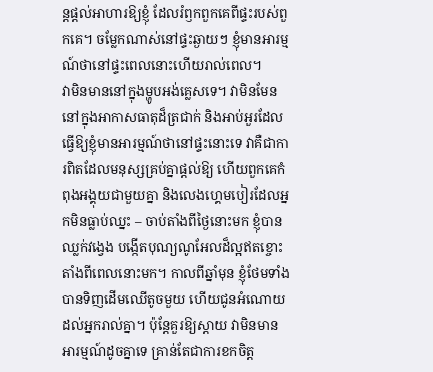ន្តផ្តល់អាហារឱ្យខ្ញុំ ដែលរំឭកពួកគេពីផ្ទះរបស់ពួកគេ។ ចម្លែកណាស់នៅផ្ទះឆ្ងាយៗ ខ្ញុំមានអារម្មណ៍ថានៅផ្ទះពេលនោះហើយរាល់ពេល។
វាមិនមាននៅក្នុងម្ហូបអង់គ្លេសទេ។ វាមិនមែននៅក្នុងអាកាសធាតុដ៏ត្រជាក់ និងអាប់អួរដែលធ្វើឱ្យខ្ញុំមានអារម្មណ៍ថានៅផ្ទះនោះទេ វាគឺជាការពិតដែលមនុស្សគ្រប់គ្នាផ្តល់ឱ្យ ហើយពួកគេកំពុងអង្គុយជាមួយគ្នា និងលេងហ្គេមបៀរដែលអ្នកមិនធ្លាប់ឈ្នះ – ចាប់តាំងពីថ្ងៃនោះមក ខ្ញុំបានឈ្លក់វង្វេង បង្កើតបុណ្យណូអែលដ៏ល្អឥតខ្ចោះតាំងពីពេលនោះមក។ កាលពីឆ្នាំមុន ខ្ញុំថែមទាំងបានទិញដើមឈើតូចមួយ ហើយជូនអំណោយដល់អ្នករាល់គ្នា។ ប៉ុន្តែគួរឱ្យស្តាយ វាមិនមានអារម្មណ៍ដូចគ្នាទេ គ្រាន់តែជាការខកចិត្ត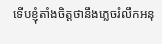ទើបខ្ញុំតាំងចិត្តថានឹងភ្លេចរំលឹកអនុ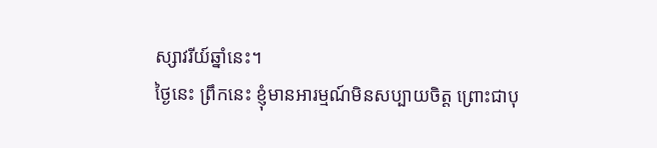ស្សាវរីយ៍ឆ្នាំនេះ។
ថ្ងៃនេះ ព្រឹកនេះ ខ្ញុំមានអារម្មណ៍មិនសប្បាយចិត្ត ព្រោះជាបុ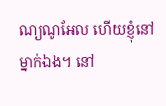ណ្យណូអែល ហើយខ្ញុំនៅម្នាក់ឯង។ នៅ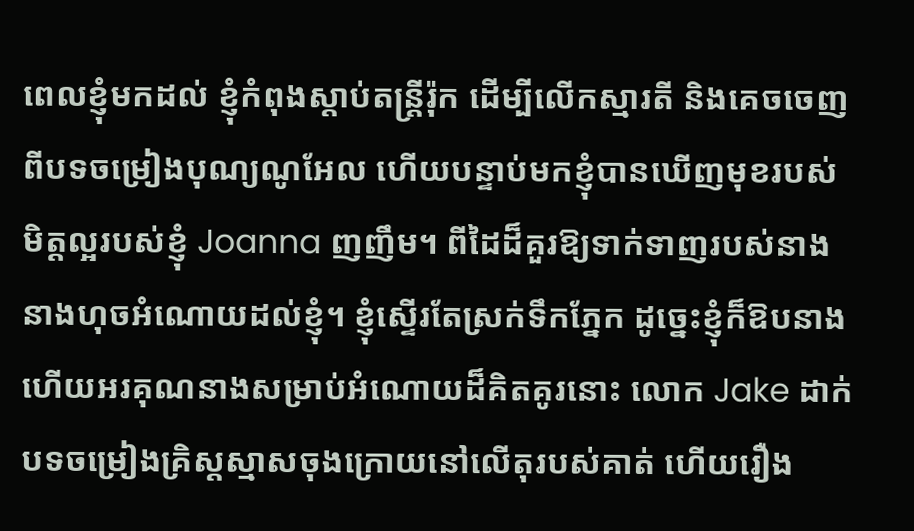ពេលខ្ញុំមកដល់ ខ្ញុំកំពុងស្តាប់តន្ត្រីរ៉ុក ដើម្បីលើកស្មារតី និងគេចចេញពីបទចម្រៀងបុណ្យណូអែល ហើយបន្ទាប់មកខ្ញុំបានឃើញមុខរបស់មិត្តល្អរបស់ខ្ញុំ Joanna ញញឹម។ ពីដៃដ៏គួរឱ្យទាក់ទាញរបស់នាង នាងហុចអំណោយដល់ខ្ញុំ។ ខ្ញុំស្ទើរតែស្រក់ទឹកភ្នែក ដូច្នេះខ្ញុំក៏ឱបនាង ហើយអរគុណនាងសម្រាប់អំណោយដ៏គិតគូរនោះ លោក Jake ដាក់បទចម្រៀងគ្រិស្តស្មាសចុងក្រោយនៅលើតុរបស់គាត់ ហើយរឿង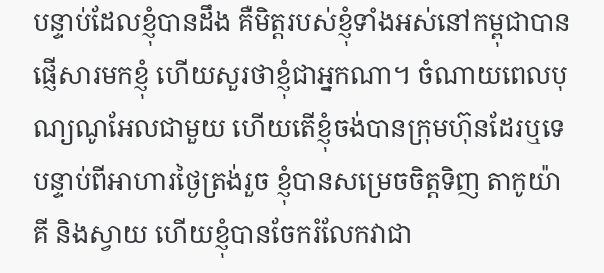បន្ទាប់ដែលខ្ញុំបានដឹង គឺមិត្តរបស់ខ្ញុំទាំងអស់នៅកម្ពុជាបានផ្ញើសារមកខ្ញុំ ហើយសួរថាខ្ញុំជាអ្នកណា។ ចំណាយពេលបុណ្យណូអែលជាមួយ ហើយតើខ្ញុំចង់បានក្រុមហ៊ុនដែរឬទេ
បន្ទាប់ពីអាហារថ្ងៃត្រង់រួច ខ្ញុំបានសម្រេចចិត្តទិញ តាកូយ៉ាគី និងស្វាយ ហើយខ្ញុំបានចែករំលែកវាជា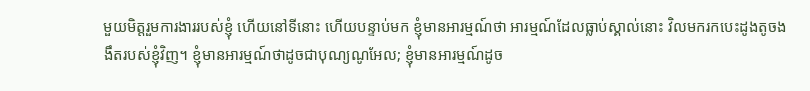មួយមិត្តរួមការងាររបស់ខ្ញុំ ហើយនៅទីនោះ ហើយបន្ទាប់មក ខ្ញុំមានអារម្មណ៍ថា អារម្មណ៍ដែលធ្លាប់ស្គាល់នោះ វិលមករកបេះដូងតូចងងឹតរបស់ខ្ញុំវិញ។ ខ្ញុំមានអារម្មណ៍ថាដូចជាបុណ្យណូអែល; ខ្ញុំមានអារម្មណ៍ដូច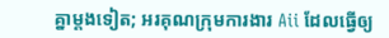គ្នាម្តងទៀត; អរគុណក្រុមការងារ Aii ដែលធ្វើឲ្យ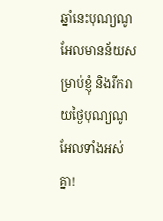ឆ្នាំនេះបុណ្យណូអែលមានន័យសម្រាប់ខ្ញុំ និងរីករាយថ្ងៃបុណ្យណូអែលទាំងអស់គ្នា!